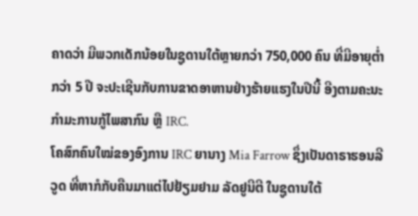ຄາດວ່າ ມີພວກເດັກນ້ອຍໃນຊູດານໃຕ້ຫຼາຍກວ່າ 750,000 ຄົນ ທີ່ມີອາຍຸຕ່ຳກວ່າ 5 ປີ ຈະປະເຊີນກັບການຂາດອາຫານຢ່າງຮ້າຍແຮງໃນປີນີ້ ອີງຕາມຄະນະກຳມະການກູ້ໄພສາກົນ ຫຼື IRC.
ໂຄສົກຄົນໃໝ່ຂອງອົງການ IRC ຍານາງ Mia Farrow ຊຶ່ງເປັນດາຣາຮອນລີວູດ ທີ່ຫາກໍກັບຄືນມາແຕ່ໄປຢ້ຽມຢາມ ລັດຢູນີຕີ ໃນຊູດານໃຕ້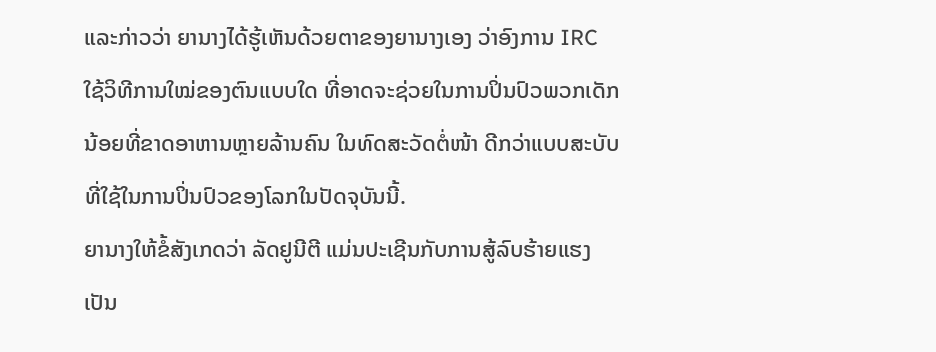ແລະກ່າວວ່າ ຍານາງໄດ້ຮູ້ເຫັນດ້ວຍຕາຂອງຍານາງເອງ ວ່າອົງການ IRC ໃຊ້ວິທີການໃໝ່ຂອງຕົນແບບໃດ ທີ່ອາດຈະຊ່ວຍໃນການປິ່ນປົວພວກເດັກນ້ອຍທີ່ຂາດອາຫານຫຼາຍລ້ານຄົນ ໃນທົດສະວັດຕໍ່ໜ້າ ດີກວ່າແບບສະບັບທີ່ໃຊ້ໃນການປິ່ນປົວຂອງໂລກໃນປັດຈຸບັນນີ້.
ຍານາງໃຫ້ຂໍ້ສັງເກດວ່າ ລັດຢູນີຕີ ແມ່ນປະເຊີນກັບການສູ້ລົບຮ້າຍແຮງເປັນ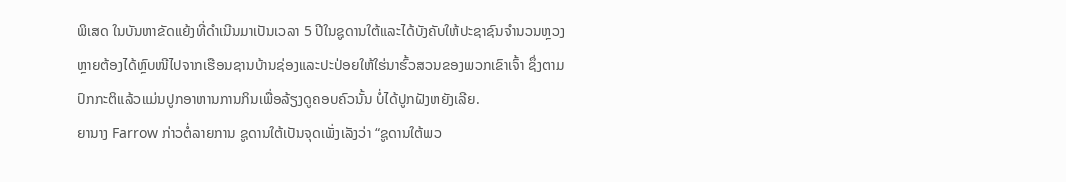ພິເສດ ໃນບັນຫາຂັດແຍ້ງທີ່ດຳເນີນມາເປັນເວລາ 5 ປີໃນຊູດານໃຕ້ແລະໄດ້ບັງຄັບໃຫ້ປະຊາຊົນຈຳນວນຫຼວງຫຼາຍຕ້ອງໄດ້ຫຼົບໜີໄປຈາກເຮືອນຊານບ້ານຊ່ອງແລະປະປ່ອຍໃຫ້ໃຮ່ນາຮົ້ວສວນຂອງພວກເຂົາເຈົ້າ ຊຶ່ງຕາມປົກກະຕິແລ້ວແມ່ນປູກອາຫານການກິນເພື່ອລ້ຽງດູຄອບຄົວນັ້ນ ບໍ່ໄດ້ປູກຝັງຫຍັງເລີຍ.
ຍານາງ Farrow ກ່າວຕໍ່ລາຍການ ຊູດານໃຕ້ເປັນຈຸດເພັ່ງເລັງວ່າ “ຊູດານໃຕ້ພວ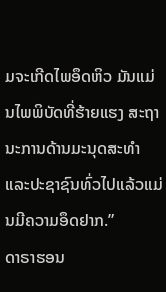ມຈະເກີດໄພອຶດຫິວ ມັນແມ່ນໄພພິບັດທີ່ຮ້າຍແຮງ ສະຖານະການດ້ານມະນຸດສະທຳແລະປະຊາຊົນທົ່ວໄປແລ້ວແມ່ນມີຄວາມອຶດຢາກ.”
ດາຣາຮອນ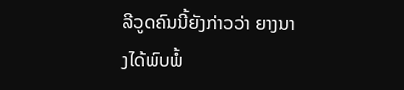ລີວູດຄົນນີ້ຍັງກ່າວວ່າ ຍາງນາງໄດ້ພົບພໍ້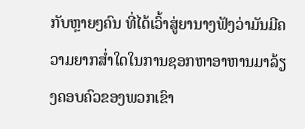ກັບຫຼາຍໆຄົນ ທີ່ໄດ້ເວົ້າສູ່ຍານາງຟັງວ່າມັນມີຄວາມຍາກສ່ຳໃດໃນການຊອກຫາອາຫານມາລ້ຽງຄອບຄົວຂອງພວກເຂົາ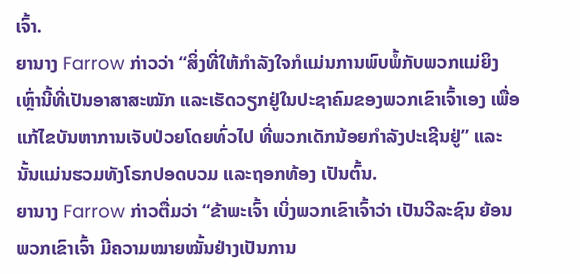ເຈົ້າ.
ຍານາງ Farrow ກ່າວວ່າ “ສິ່ງທີ່ໃຫ້ກຳລັງໃຈກໍແມ່ນການພົບພໍ້ກັບພວກແມ່ຍິງເຫຼົ່ານີ້ທີ່ເປັນອາສາສະໝັກ ແລະເຮັດວຽກຢູ່ໃນປະຊາຄົມຂອງພວກເຂົາເຈົ້າເອງ ເພື່ອແກ້ໄຂບັນຫາການເຈັບປ່ວຍໂດຍທົ່ວໄປ ທີ່ພວກເດັກນ້ອຍກຳລັງປະເຊີນຢູ່” ແລະນັ້ນແມ່ນຮວມທັງໂຣກປອດບວມ ແລະຖອກທ້ອງ ເປັນຕົ້ນ.
ຍານາງ Farrow ກ່າວຕື່ມວ່າ “ຂ້າພະເຈົ້າ ເບິ່ງພວກເຂົາເຈົ້າວ່າ ເປັນວີລະຊົນ ຍ້ອນພວກເຂົາເຈົ້າ ມີຄວາມໝາຍໝັ້ນຢ່າງເປັນການ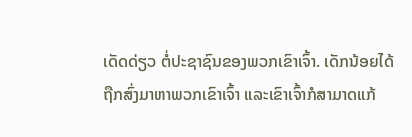ເດັດດ່ຽວ ຕໍ່ປະຊາຊົນຂອງພວກເຂົາເຈົ້າ. ເດັກນ້ອຍໄດ້ຖືກສົ່ງມາຫາພວກເຂົາເຈົ້າ ແລະເຂົາເຈົ້າກໍສາມາດແກ້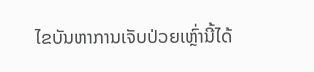ໄຂບັນຫາການເຈັບປ່ວຍເຫຼົ່ານີ້ໄດ້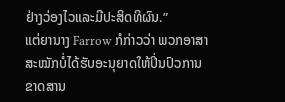ຢ່າງວ່ອງໄວແລະມີປະສິດທິຜົນ.”
ແຕ່ຍານາງ Farrow ກໍກ່າວວ່າ ພວກອາສາສະໝັກບໍ່ໄດ້ຮັບອະນຸຍາດໃຫ້ປິ່ນປົວການຂາດສານ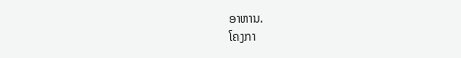ອາຫານ.
ໂຄງກາ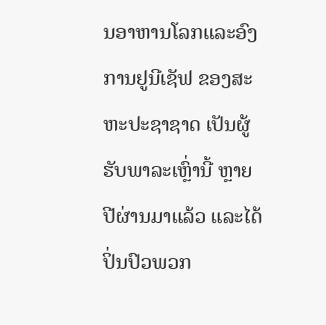ນອາຫານໂລກແລະອົງການຢູນີເຊັຟ ຂອງສະຫະປະຊາຊາດ ເປັນຜູ້ຮັບພາລະເຫຼົ່ານີ້ ຫຼາຍປີຜ່ານມາແລ້ວ ແລະໄດ້ປິ່ນປົວພວກ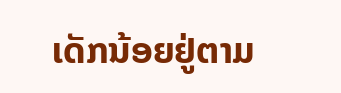ເດັກນ້ອຍຢູ່ຕາມ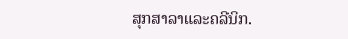ສຸກສາລາແລະຄລີນິກ.